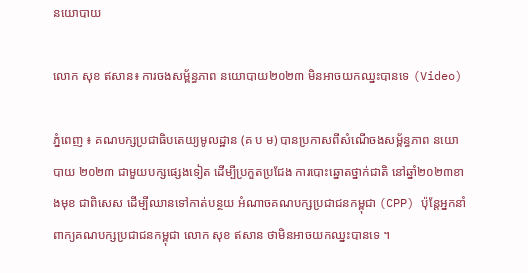នយោបាយ

លោក សុខ ឥសាន៖ ការចងសម្ព័ន្ធភាព នយោបាយ២០២៣ មិនអាចយកឈ្នះបានទេ (Video)

ភ្នំពេញ ៖ គណបក្សប្រជាធិបតេយ្យមូលដ្ឋាន (គ ប ម) បានប្រកាសពីសំណើចងសម្ព័ន្ធភាព នយោបាយ ២០២៣ ជាមួយបក្សផ្សេងទៀត ដើម្បីប្រកួតប្រជែង ការបោះឆ្នោតថ្នាក់ជាតិ នៅឆ្នាំ២០២៣ខាងមុខ ជាពិសេស ដើម្បីឈានទៅកាត់បន្ថយ អំណាចគណបក្សប្រជាជនកម្ពុជា (CPP) ប៉ុន្តែអ្នកនាំពាក្យគណបក្សប្រជាជនកម្ពុជា លោក សុខ ឥសាន ថាមិនអាចយកឈ្នះបានទេ ។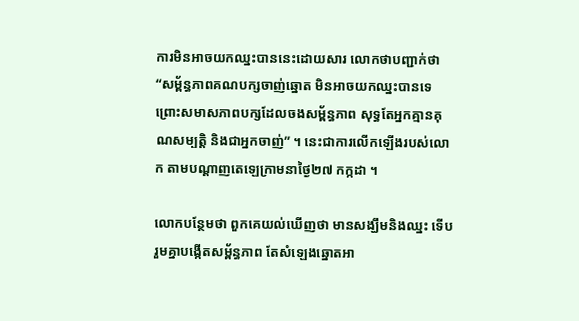ការមិនអាចយកឈ្នះបាននេះដោយសារ លោកថាបញ្ជាក់ថា “សម្ព័ន្ធភាពគណបក្សចាញ់ឆ្នោត មិនអាចយកឈ្នះបានទេ ព្រោះសមាសភាពបក្សដែលចងសម្ព័ន្ធភាព សុទ្ធតែអ្នកគ្មានគុណសម្បត្តិ និងជាអ្នកចាញ់” ។ នេះជាការលើកឡើងរបស់លោក តាមបណ្តាញតេឡេក្រាមនាថ្ងៃ២៧ កក្កដា ។

លោកបន្ថែមថា ពួកគេយល់ឃើញថា មានសង្ឃឹមនិងឈ្នះ ទើបរួមគ្នាបង្កើតសម្ព័ន្ធភាព តែសំឡេងឆ្នោតអា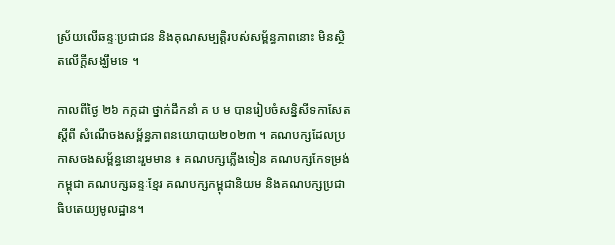ស្រ័យលើឆន្ទៈប្រជាជន និងគុណសម្បត្តិរបស់សម្ព័ន្ធភាពនោះ មិនស្ថិតលើក្តីសង្ឃឹមទេ ។

កាលពីថ្ងៃ ២៦ កក្កដា ថ្នាក់ដឹកនាំ គ ប ម បានរៀបចំសន្និសីទកាសែត ស្តីពី សំណើចងសម្ព័ន្ធភាពនយោបាយ២០២៣ ។ គណបក្សដែលប្រកាសចងសម្ព័ន្ធនោះរួមមាន ៖ គណបក្សភ្លើងទៀន គណបក្សកែទម្រង់កម្ពុជា គណបក្សឆន្ទៈខ្មែរ គណបក្សកម្ពុជានិយម និងគណបក្សប្រជាធិបតេយ្យមូលដ្ឋាន។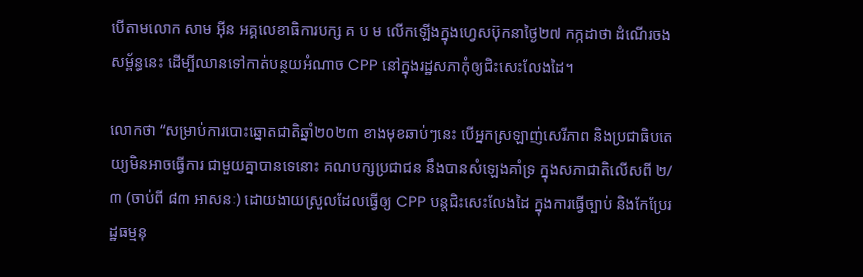បើតាមលោក សាម អ៊ីន អគ្គលេខាធិការបក្ស គ ប ម លើកឡើងក្នុងហ្វេសប៊ុកនាថ្ងៃ២៧ កក្កដាថា ដំណើរចងសម្ព័ន្ធនេះ ដើម្បីឈានទៅកាត់បន្ថយអំណាច CPP នៅក្នុងរដ្ឋសភាកុំឲ្យជិះសេះលែងដៃ។

លោកថា “សម្រាប់ការបោះឆ្នោតជាតិឆ្នាំ២០២៣ ខាងមុខឆាប់ៗនេះ បើអ្នកស្រឡាញ់សេរីភាព និងប្រជាធិបតេយ្យមិនអាចធ្វើការ ជាមួយគ្នាបានទេនោះ គណបក្សប្រជាជន នឹងបានសំឡេងគាំទ្រ ក្នុងសភាជាតិលើសពី ២/៣ (ចាប់ពី ៨៣ អាសនៈ) ដោយងាយស្រួលដែលធ្វើឲ្យ CPP បន្តជិះសេះលែងដៃ ក្នុងការធ្វើច្បាប់ និងកែប្រែរដ្ឋធម្មនុ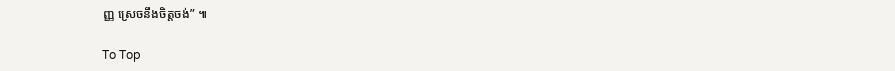ញ្ញ ស្រេចនឹងចិត្តចង់” ៕

To Top